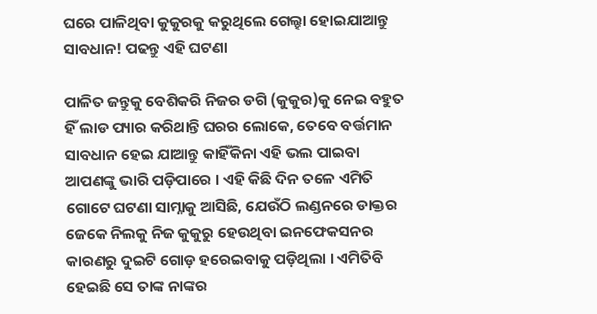ଘରେ ପାଳିଥିବା କୁକୁରକୁ କରୁଥିଲେ ଗେଲ୍ହା ହୋଇଯାଆନ୍ତୁ ସାବଧାନ! ପଢନ୍ତୁ ଏହି ଘଟଣା

ପାଳିତ ଜନ୍ତୁକୁ ବେଶିକରି ନିଜର ଡଗି (କୁକୁର)କୁ ନେଇ ବହୁତ ହିଁ ଲାଡ ପ୍ୟାର କରିଥାନ୍ତି ଘରର ଲୋକେ, ତେବେ ବର୍ତ୍ତମାନ ସାବଧାନ ହେଇ ଯାଆନ୍ତୁ କାହିଁକିନା ଏହି ଭଲ ପାଇବା ଆପଣଙ୍କୁ ଭାରି ପଡ଼ିପାରେ । ଏହି କିଛି ଦିନ ତଳେ ଏମିତି ଗୋଟେ ଘଟଣା ସାମ୍ନାକୁ ଆସିଛି, ଯେଉଁଠି ଲଣ୍ଡନରେ ଡାକ୍ତର ଜେକେ ନିଲକୁ ନିଜ କୁକୁରୁ ହେଉଥିବା ଇନଫେକସନର କାରଣରୁ ଦୁଇଟି ଗୋଡ଼ ହରେଇବାକୁ ପଡ଼ିଥିଲା । ଏମିତିବି ହେଇଛି ସେ ତାଙ୍କ ନାଙ୍କର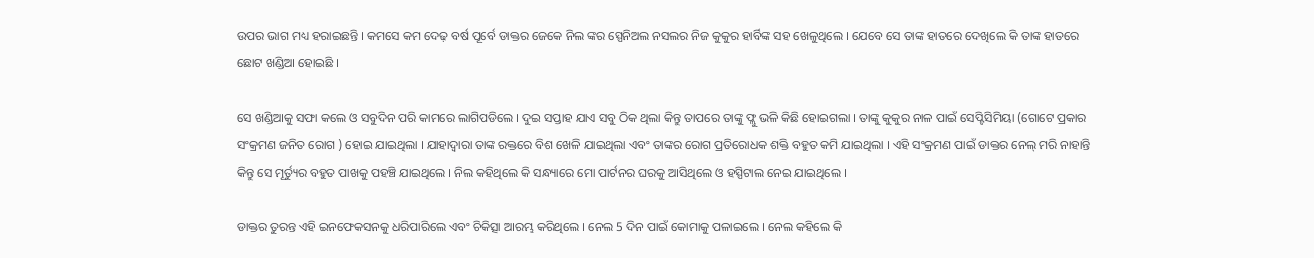ଉପର ଭାଗ ମଧ୍ୟ ହରାଇଛନ୍ତି । କମସେ କମ ଦେଢ଼ ବର୍ଷ ପୂର୍ବେ ଡାକ୍ତର ଜେକେ ନିଲ ଙ୍କର ସ୍ପେନିଅଲ ନସଲର ନିଜ କୁକୁର ହାର୍ବିଙ୍କ ସହ ଖେଳୁଥିଲେ । ଯେବେ ସେ ତାଙ୍କ ହାତରେ ଦେଖିଲେ କି ତାଙ୍କ ହାତରେ ଛୋଟ ଖଣ୍ଡିଆ ହୋଇଛି ।

ସେ ଖଣ୍ଡିଆକୁ ସଫା କଲେ ଓ ସବୁଦିନ ପରି କାମରେ ଲାଗିପଡିଲେ । ଦୁଇ ସପ୍ତାହ ଯାଏ ସବୁ ଠିକ ଥିଲା କିନ୍ତୁ ତାପରେ ତାଙ୍କୁ ଫ୍ଲୁ ଭଳି କିଛି ହୋଇଗଲା । ତାଙ୍କୁ କୁକୁର ନାଳ ପାଇଁ ସେପ୍ଟିସିମିୟା (ଗୋଟେ ପ୍ରକାର ସଂକ୍ରମଣ ଜନିତ ରୋଗ ) ହୋଇ ଯାଇଥିଲା । ଯାହାଦ୍ଵାରା ତାଙ୍କ ରକ୍ତରେ ବିଶ ଖେଳି ଯାଇଥିଲା ଏବଂ ତାଙ୍କର ରୋଗ ପ୍ରତିରୋଧକ ଶକ୍ତି ବହୁତ କମି ଯାଇଥିଲା । ଏହି ସଂକ୍ରମଣ ପାଇଁ ଡାକ୍ତର ନେଲ୍ ମରି ନାହାନ୍ତି କିନ୍ତୁ ସେ ମୂର୍ତ୍ୟୁର ବହୁତ ପାଖକୁ ପହଞ୍ଚି ଯାଇଥିଲେ । ନିଲ କହିଥିଲେ କି ସନ୍ଧ୍ୟାରେ ମୋ ପାର୍ଟନର ଘରକୁ ଆସିଥିଲେ ଓ ହସ୍ପିଟାଲ ନେଇ ଯାଇଥିଲେ ।

ଡାକ୍ତର ତୁରନ୍ତ ଏହି ଇନଫେକସନକୁ ଧରିପାରିଲେ ଏବଂ ଚିକିତ୍ସା ଆରମ୍ଭ କରିଥିଲେ । ନେଲ 5 ଦିନ ପାଇଁ କୋମାକୁ ପଳାଇଲେ । ନେଲ କହିଲେ କି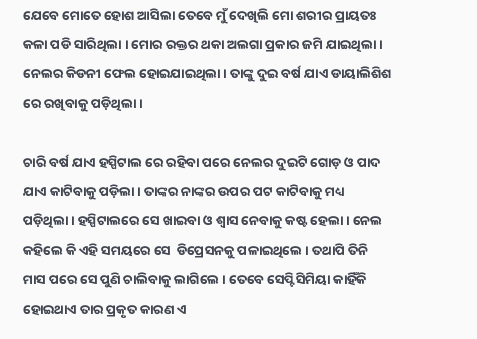ଯେବେ ମୋତେ ହୋଶ ଆସିଲା ତେବେ ମୁଁ ଦେଖିଲି ମୋ ଶରୀର ପ୍ରାୟତଃ କଳା ପଡି ସାରିଥିଲା । ମୋର ରକ୍ତର ଥକା ଅଲଗା ପ୍ରକାର ଜମି ଯାଇଥିଲା । ନେଲର କିଡନୀ ଫେଲ ହୋଇଯାଇଥିଲା । ତାଙ୍କୁ ଦୁଇ ବର୍ଷ ଯାଏ ଡାୟାଲିଶିଶ ରେ ରଖିବାକୁ ପଡ଼ିଥିଲା ।

ଚାରି ବର୍ଷ ଯାଏ ହସ୍ପିଟାଲ ରେ ରହିବା ପରେ ନେଲର ଦୁଇଟି ଗୋଡ଼ ଓ ପାଦ ଯାଏ କାଟିବାକୁ ପଡ଼ିଲା । ତାଙ୍କର ନାଙ୍କର ଉପର ପଟ କାଟିବାକୁ ମଧ୍ୟ ପଡ଼ିଥିଲା । ହସ୍ପିଟାଲରେ ସେ ଖାଇବା ଓ ଶ୍ଵାସ ନେବାକୁ କଷ୍ଟ ହେଲା । ନେଲ କହିଲେ କି ଏହି ସମୟରେ ସେ  ଡିପ୍ରେସନକୁ ପଳାଇଥିଲେ । ତଥାପି ତିନି ମାସ ପରେ ସେ ପୁଣି ଚାଲିବାକୁ ଲାଗିଲେ । ତେବେ ସେପ୍ଟିସିମିୟା କାହିଁକି ହୋଇଥାଏ ତାର ପ୍ରକୃତ କାରଣ ଏ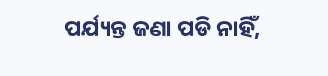ପର୍ଯ୍ୟନ୍ତ ଜଣା ପଡି ନାହିଁ,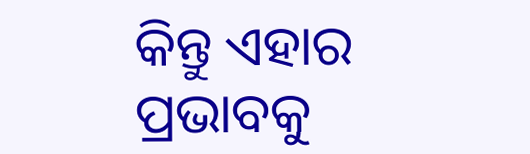କିନ୍ତୁ ଏହାର ପ୍ରଭାବକୁ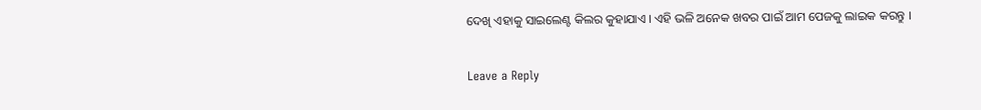ଦେଖି ଏହାକୁ ସାଇଲେଣ୍ଟ କିଲର କୁହାଯାଏ । ଏହି ଭଳି ଅନେକ ଖବର ପାଇଁ ଆମ ପେଜକୁ ଲାଇକ କରନ୍ତୁ ।

Leave a Reply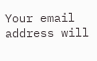Your email address will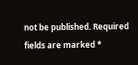not be published. Required fields are marked *